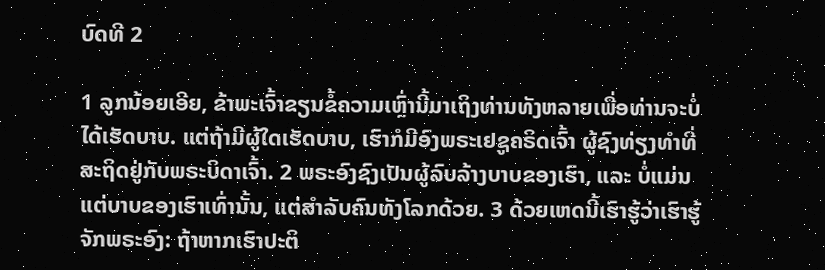ບົດທີ 2

1 ລູກນ້ອຍເອີຍ, ຂ້າພະເຈົ້າຂຽນຂໍ້ຄວາມເຫຼົ່ານີ້ມາເຖິງທ່ານທັງຫລາຍເພື່ອທ່ານຈະບໍ່ໄດ້ເຮັດບາບ. ແຕ່ຖ້າມີຜູ້ໃດເຮັດບາບ, ເຮົາກໍມີອົງພຣະເຢຊູຄຣິດເຈົ້າ ຜູ້ຊົງທ່ຽງທຳທີ່ສະຖິດຢູ່ກັບພຣະບິດາເຈົ້າ. 2 ພຣະອົງຊົງເປັນຜູ້ລົບລ້າງບາບຂອງເຮົາ, ແລະ ບໍ່ແມ່ນແຕ່ບາບຂອງເຮົາເທົ່ານັ້ນ, ແຕ່ສຳລັບຄົນທັງໂລກດ້ວຍ. 3 ດ້ວຍເຫດນີ້ເຮົາຮູ້ວ່າເຮົາຮູ້ຈັກພຣະອົງ: ຖ້າຫາກເຮົາປະຕິ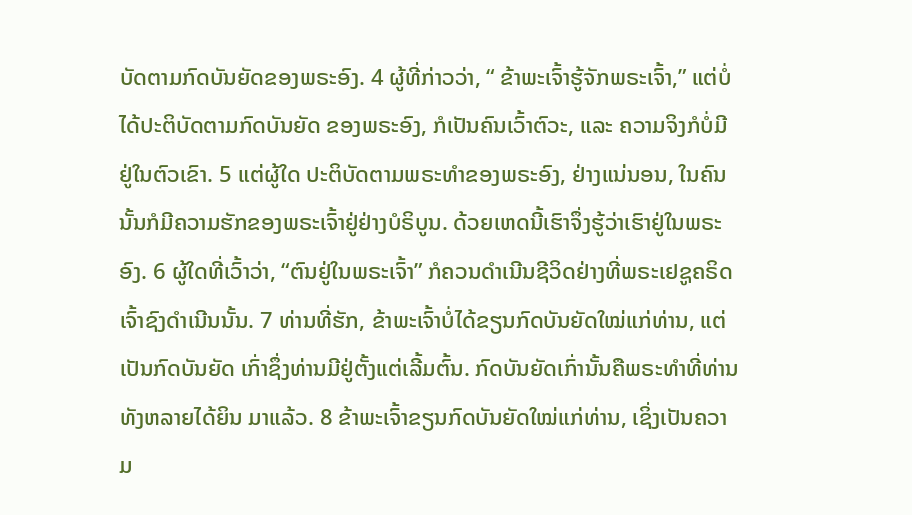ບັດຕາມກົດບັນຍັດຂອງພຣະອົງ. 4 ຜູ້ທີ່ກ່າວວ່າ, “ ຂ້າພະເຈົ້າຮູ້ຈັກພຣະເຈົ້າ,” ແຕ່ບໍ່ໄດ້ປະຕິບັດຕາມກົດບັນຍັດ ຂອງພຣະອົງ, ກໍເປັນຄົນເວົ້າຕົວະ, ແລະ ຄວາມຈິງກໍບໍ່ມີຢູ່ໃນຕົວເຂົາ. 5 ແຕ່ຜູ້ໃດ ປະຕິບັດຕາມພຣະທຳຂອງພຣະອົງ, ຢ່າງແນ່ນອນ, ໃນຄົນນັ້ນກໍມີຄວາມຮັກຂອງພຣະເຈົ້າຢູ່ຢ່າງບໍຣິບູນ. ດ້ວຍເຫດນີ້ເຮົາຈຶ່ງຮູ້ວ່າເຮົາຢູ່ໃນພຣະອົງ. 6 ຜູ້ໃດທີ່ເວົ້າວ່າ, “ຕົນຢູ່ໃນພຣະເຈົ້າ” ກໍຄວນດຳເນີນຊີວິດຢ່າງທີ່ພຣະເຢຊູຄຣິດເຈົ້າຊົງດຳເນີນນັ້ນ. 7 ທ່ານທີ່ຮັກ, ຂ້າພະເຈົ້າບໍ່ໄດ້ຂຽນກົດບັນຍັດໃໝ່ແກ່ທ່ານ, ແຕ່ເປັນກົດບັນຍັດ ເກົ່າຊຶ່ງທ່ານມີຢູ່ຕັ້ງແຕ່ເລີ້ມຕົ້ນ. ກົດບັນຍັດເກົ່ານັ້ນຄືພຣະທຳທີ່ທ່ານທັງຫລາຍໄດ້ຍິນ ມາແລ້ວ. 8 ຂ້າພະເຈົ້າຂຽນກົດບັນຍັດໃໝ່ແກ່ທ່ານ, ເຊິ່ງເປັນຄວາມ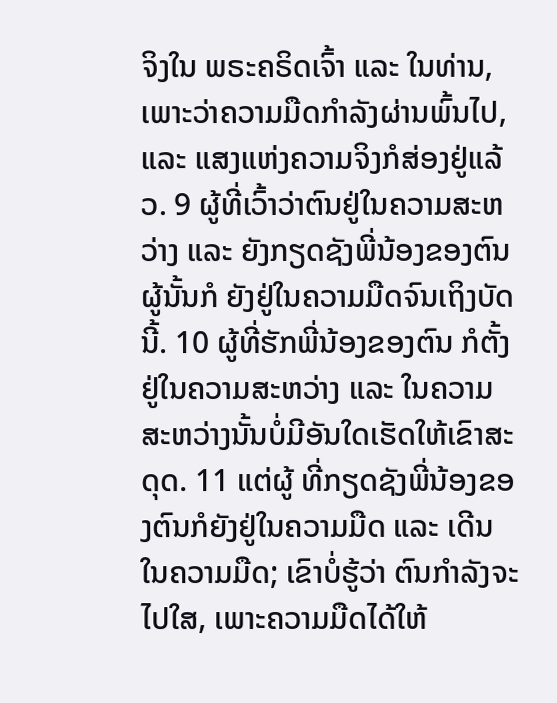ຈິງໃນ ພຣະຄຣິດເຈົ້າ ແລະ ໃນທ່ານ, ເພາະວ່າຄວາມມືດກຳລັງຜ່ານພົ້ນໄປ, ແລະ ແສງແຫ່ງຄວາມຈິງກໍສ່ອງຢູ່ແລ້ວ. 9 ຜູ້ທີ່ເວົ້າວ່າຕົນຢູ່ໃນຄວາມສະຫວ່າງ ແລະ ຍັງກຽດຊັງພີ່ນ້ອງຂອງຕົນຜູ້ນັ້ນກໍ ຍັງຢູ່ໃນຄວາມມືດຈົນເຖິງບັດນີ້. 10 ຜູ້ທີ່ຮັກພີ່ນ້ອງຂອງຕົນ ກໍຕັ້ງຢູ່ໃນຄວາມສະຫວ່າງ ແລະ ໃນຄວາມສະຫວ່າງນັ້ນບໍ່ມີອັນໃດເຮັດໃຫ້ເຂົາສະດຸດ. 11 ແຕ່ຜູ້ ທີ່ກຽດຊັງພີ່ນ້ອງຂອງຕົນກໍຍັງຢູ່ໃນຄວາມມືດ ແລະ ເດີນໃນຄວາມມືດ; ເຂົາບໍ່ຮູ້ວ່າ ຕົນກຳລັງຈະໄປໃສ, ເພາະຄວາມມືດໄດ້ໃຫ້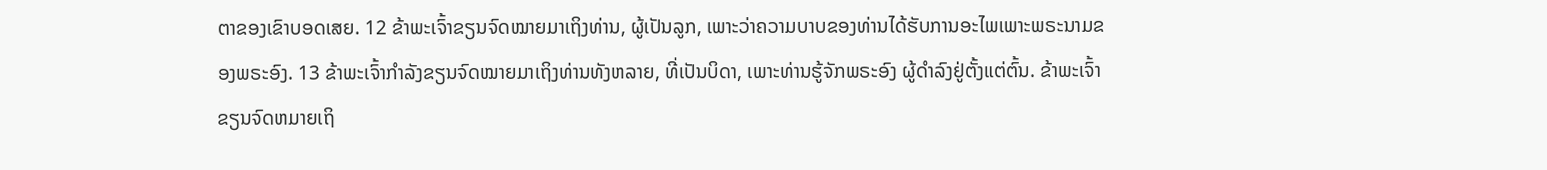ຕາຂອງເຂົາບອດເສຍ. 12 ຂ້າພະເຈົ້າຂຽນຈົດໝາຍມາເຖິງທ່ານ, ຜູ້ເປັນລູກ, ເພາະວ່າຄວາມບາບຂອງທ່ານໄດ້ຮັບການອະໄພເພາະພຣະນາມຂອງພຣະອົງ. 13 ຂ້າພະເຈົ້າກຳລັງຂຽນຈົດໝາຍມາເຖິງທ່ານທັງຫລາຍ, ທີ່ເປັນບິດາ, ເພາະທ່ານຮູ້ຈັກພຣະອົງ ຜູ້ດຳລົງຢູ່ຕັ້ງແຕ່ຕົ້ນ. ຂ້າພະເຈົ້າຂຽນຈົດຫມາຍເຖິ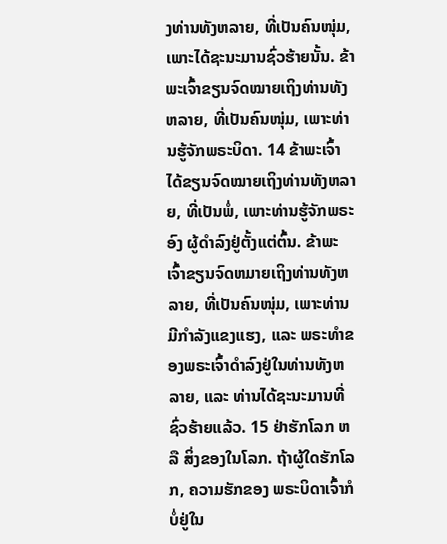ງທ່ານທັງຫລາຍ, ທີ່ເປັນຄົນໜຸ່ມ, ເພາະໄດ້ຊະນະມານຊົ່ວຮ້າຍນັ້ນ. ຂ້າພະເຈົ້າຂຽນຈົດໝາຍເຖິງທ່ານທັງຫລາຍ, ທີ່ເປັນຄົນໜຸ່ມ, ເພາະທ່ານຮູ້ຈັກພຣະບິດາ. 14 ຂ້າພະເຈົ້າໄດ້ຂຽນຈົດໝາຍເຖິງທ່ານທັງຫລາຍ, ທີ່ເປັນພໍ່, ເພາະທ່ານຮູ້ຈັກພຣະອົງ ຜູ້ດຳລົງຢູ່ຕັ້ງແຕ່ຕົ້ນ. ຂ້າພະເຈົ້າຂຽນຈົດຫມາຍເຖິງທ່ານທັງຫລາຍ, ທີ່ເປັນຄົນໜຸ່ມ, ເພາະທ່ານມີກຳລັງແຂງແຮງ, ແລະ ພຣະທຳຂອງພຣະເຈົ້າດຳລົງຢູ່ໃນທ່ານທັງຫລາຍ, ແລະ ທ່ານໄດ້ຊະນະມານທີ່ຊົ່ວຮ້າຍແລ້ວ. 15 ຢ່າຮັກໂລກ ຫລື ສິ່ງຂອງໃນໂລກ. ຖ້າຜູ້ໃດຮັກໂລກ, ຄວາມຮັກຂອງ ພຣະບິດາເຈົ້າກໍບໍ່ຢູ່ໃນ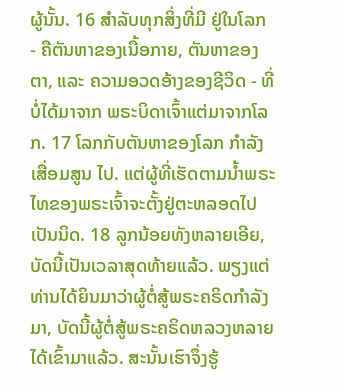ຜູ້ນັ້ນ. 16 ສຳລັບທຸກສິ່ງທີ່ມີ ຢູ່ໃນໂລກ - ຄືຕັນຫາຂອງເນື້ອກາຍ, ຕັນຫາຂອງຕາ, ແລະ ຄວາມອວດອ້າງຂອງຊີວິດ - ທີ່ບໍ່ໄດ້ມາຈາກ ພຣະບິດາເຈົ້າແຕ່ມາຈາກໂລກ. 17 ໂລກກັບຕັນຫາຂອງໂລກ ກຳລັງເສື່ອມສູນ ໄປ. ແຕ່ຜູ້ທີ່ເຮັດຕາມນໍ້າພຣະໄທຂອງພຣະເຈົ້າຈະຕັ້ງຢູ່ຕະຫລອດໄປເປັນນິດ. 18 ລູກນ້ອຍທັງຫລາຍເອີຍ, ບັດນີ້ເປັນເວລາສຸດທ້າຍແລ້ວ. ພຽງແຕ່ທ່ານໄດ້ຍິນມາວ່າຜູ້ຕໍ່ສູ້ພຣະຄຣິດກຳລັງມາ, ບັດນີ້ຜູ້ຕໍ່ສູ້ພຣະຄຣິດຫລວງຫລາຍໄດ້ເຂົ້າມາແລ້ວ. ສະນັ້ນເຮົາຈຶ່ງຮູ້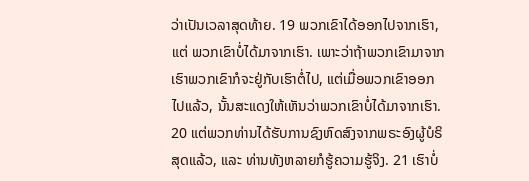ວ່າເປັນເວລາສຸດທ້າຍ. 19 ພວກເຂົາໄດ້ອອກໄປຈາກເຮົາ, ແຕ່ ພວກເຂົາບໍ່ໄດ້ມາຈາກເຮົາ. ເພາະວ່າຖ້າພວກເຂົາມາຈາກເຮົາພວກເຂົາກໍຈະຢູ່ກັບເຮົາຕໍ່ໄປ, ແຕ່ເມື່ອພວກເຂົາອອກໄປແລ້ວ, ນັ້ນສະແດງໃຫ້ເຫັນວ່າພວກເຂົາບໍ່ໄດ້ມາຈາກເຮົາ. 20 ແຕ່ພວກທ່ານໄດ້ຮັບການຊົງຫົດສົງຈາກພຣະອົງຜູ້ບໍຣິສຸດແລ້ວ, ແລະ ທ່ານທັງຫລາຍກໍຮູ້ຄວາມຮູ້ຈິງ. 21 ເຮົາບໍ່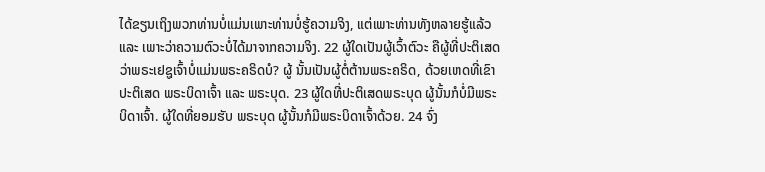ໄດ້ຂຽນເຖິງພວກທ່ານບໍ່ແມ່ນເພາະທ່ານບໍ່ຮູ້ຄວາມຈິງ, ແຕ່ເພາະທ່ານທັງຫລາຍຮູ້ແລ້ວ ແລະ ເພາະວ່າຄວາມຕົວະບໍ່ໄດ້ມາຈາກຄວາມຈິງ. 22 ຜູ້ໃດເປັນຜູ້ເວົ້າຕົວະ ຄືຜູ້ທີ່ປະຕິເສດວ່າພຣະເຢຊູເຈົ້າບໍ່ແມ່ນພຣະຄຣິດບໍ? ຜູ້ ນັ້ນເປັນຜູ້ຕໍ່ຕ້ານພຣະຄຣິດ, ດ້ວຍເຫດທີ່ເຂົາປະຕິເສດ ພຣະບິດາເຈົ້າ ແລະ ພຣະບຸດ. 23 ຜູ້ໃດທີ່ປະຕິເສດພຣະບຸດ ຜູ້ນັ້ນກໍບໍ່ມີພຣະບິດາເຈົ້າ. ຜູ້ໃດທີ່ຍອມຮັບ ພຣະບຸດ ຜູ້ນັ້ນກໍມີພຣະບິດາເຈົ້າດ້ວຍ. 24 ຈົ່ງ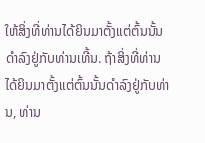ໃຫ້ສິ່ງທີ່ທ່ານໄດ້ຍິນມາຕັ້ງແຕ່ຕົ້ນນັ້ນດຳລົງຢູ່ກັບທ່ານເທີ້ນ. ຖ້າສິ່ງທີ່ທ່ານໄດ້ຍິນມາຕັ້ງແຕ່ຕົ້ນນັ້ນດຳລົງຢູ່ກັບທ່ານ, ທ່ານ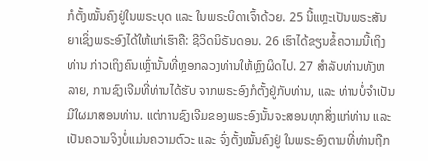ກໍຕັ້ງໝັ້ນຄົງຢູ່ໃນພຣະບຸດ ແລະ ໃນພຣະບິດາເຈົ້າດ້ວຍ. 25 ນີ້ແຫຼະເປັນພຣະສັນຍາເຊິ່ງພຣະອົງໄດ້ໃຫ້ແກ່ເຮົາຄື: ຊີວິດນິຣັນດອນ. 26 ເຮົາໄດ້ຂຽນຂໍ້ຄວາມນີ້ເຖິງທ່ານ ກ່າວເຖິງຄົນເຫຼົ່ານັ້ນທີ່ຫຼອກລວງທ່ານໃຫ້ຫຼົງຜິດໄປ. 27 ສຳລັບທ່ານທັງຫລາຍ, ການຊົງເຈີມທີ່ທ່ານໄດ້ຮັບ ຈາກພຣະອົງກໍຕັ້ງຢູ່ກັບທ່ານ, ແລະ ທ່ານບໍ່ຈຳເປັນມີໃຜມາສອນທ່ານ. ແຕ່ການຊົງເຈີມຂອງພຣະອົງນັ້ນຈະສອນທຸກສິ່ງແກ່ທ່ານ ແລະ ເປັນຄວາມຈິງບໍ່ແມ່ນຄວາມຕົວະ ແລະ ຈົ່ງຕັ້ງໝັ້ນຄົງຢູ່ ໃນພຣະອົງຕາມທີ່ທ່ານຖືກ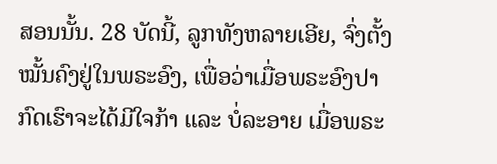ສອນນັ້ນ. 28 ບັດນີ້, ລູກທັງຫລາຍເອີຍ, ຈົ່ງຕັ້ງໝັ້ນຄົງຢູ່ໃນພຣະອົງ, ເພື່ອວ່າເມື່ອພຣະອົງປາກົດເຮົາຈະໄດ້ມີໃຈກ້າ ແລະ ບໍ່ລະອາຍ ເມື່ອພຣະ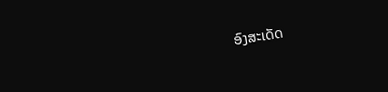ອົງສະເດັດ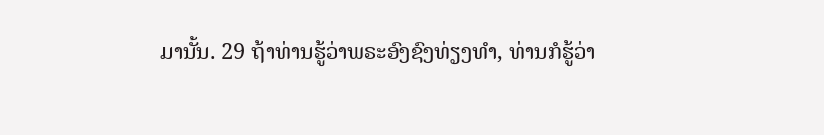ມານັ້ນ. 29 ຖ້າທ່ານຮູ້ວ່າພຣະອົງຊົງທ່ຽງທຳ, ທ່ານກໍຮູ້ວ່າ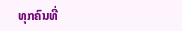ທຸກຄົນທີ່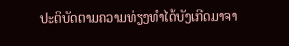ປະຕິບັດຕາມຄວາມທ່ຽງທຳໄດ້ບັງເກີດມາຈາ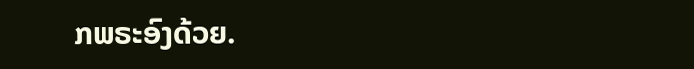ກພຣະອົງດ້ວຍ.